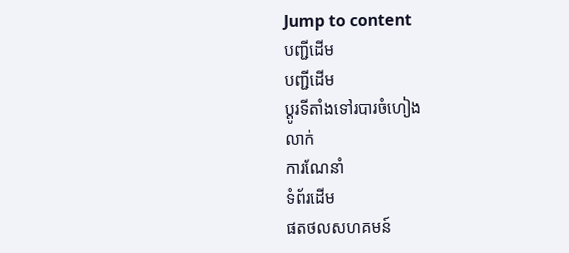Jump to content
បញ្ជីដើម
បញ្ជីដើម
ប្ដូរទីតាំងទៅរបារចំហៀង
លាក់
ការណែនាំ
ទំព័រដើម
ផតថលសហគមន៍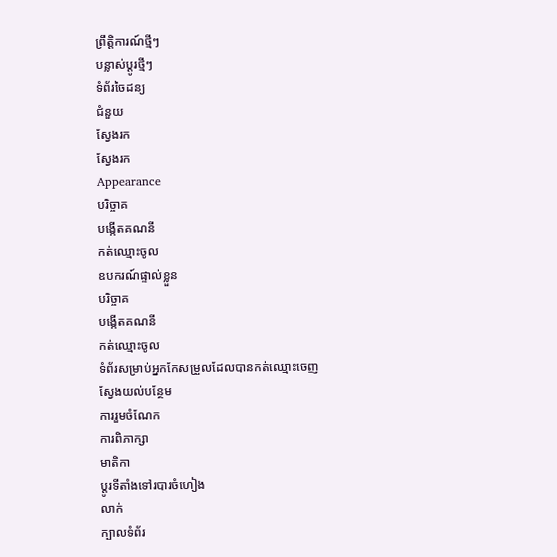ព្រឹត្តិការណ៍ថ្មីៗ
បន្លាស់ប្ដូរថ្មីៗ
ទំព័រចៃដន្យ
ជំនួយ
ស្វែងរក
ស្វែងរក
Appearance
បរិច្ចាគ
បង្កើតគណនី
កត់ឈ្មោះចូល
ឧបករណ៍ផ្ទាល់ខ្លួន
បរិច្ចាគ
បង្កើតគណនី
កត់ឈ្មោះចូល
ទំព័រសម្រាប់អ្នកកែសម្រួលដែលបានកត់ឈ្មោះចេញ
ស្វែងយល់បន្ថែម
ការរួមចំណែក
ការពិភាក្សា
មាតិកា
ប្ដូរទីតាំងទៅរបារចំហៀង
លាក់
ក្បាលទំព័រ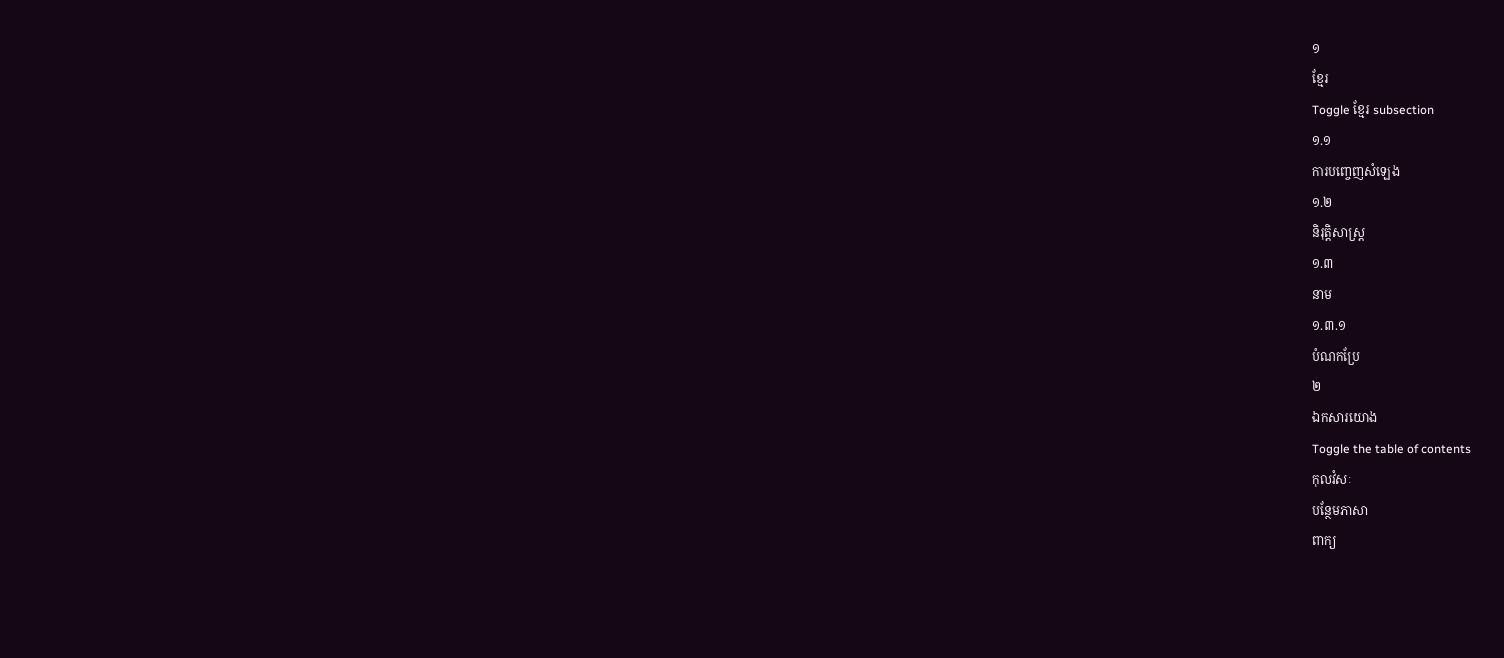១
ខ្មែរ
Toggle ខ្មែរ subsection
១.១
ការបញ្ចេញសំឡេង
១.២
និរុត្តិសាស្ត្រ
១.៣
នាម
១.៣.១
បំណកប្រែ
២
ឯកសារយោង
Toggle the table of contents
កុលវំសៈ
បន្ថែមភាសា
ពាក្យ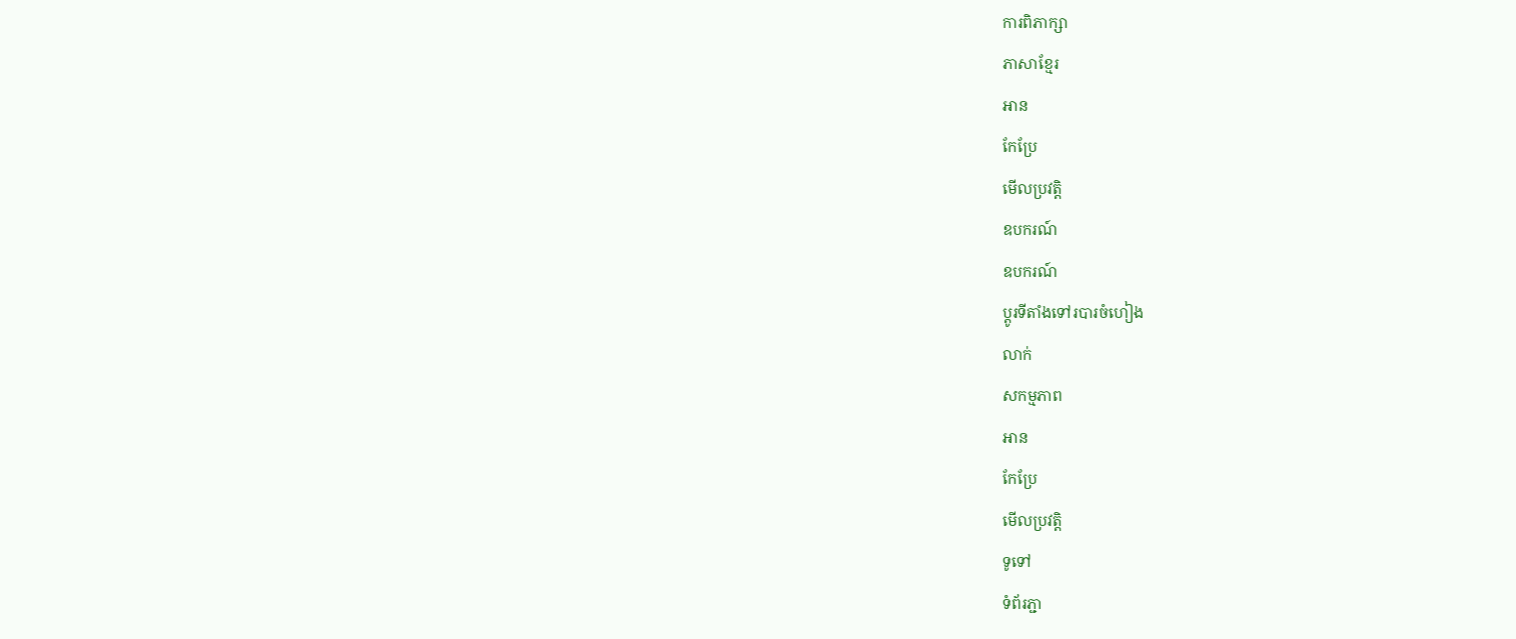ការពិភាក្សា
ភាសាខ្មែរ
អាន
កែប្រែ
មើលប្រវត្តិ
ឧបករណ៍
ឧបករណ៍
ប្ដូរទីតាំងទៅរបារចំហៀង
លាក់
សកម្មភាព
អាន
កែប្រែ
មើលប្រវត្តិ
ទូទៅ
ទំព័រភ្ជា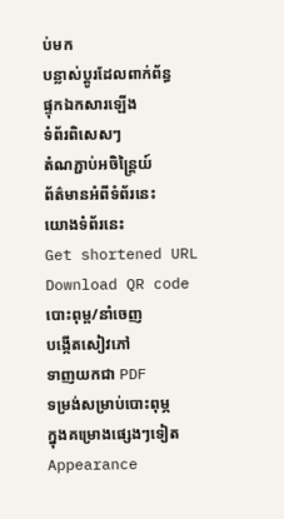ប់មក
បន្លាស់ប្ដូរដែលពាក់ព័ន្ធ
ផ្ទុកឯកសារឡើង
ទំព័រពិសេសៗ
តំណភ្ជាប់អចិន្ត្រៃយ៍
ព័ត៌មានអំពីទំព័រនេះ
យោងទំព័រនេះ
Get shortened URL
Download QR code
បោះពុម្ព/នាំចេញ
បង្កើតសៀវភៅ
ទាញយកជា PDF
ទម្រង់សម្រាប់បោះពុម្ភ
ក្នុងគម្រោងផ្សេងៗទៀត
Appearance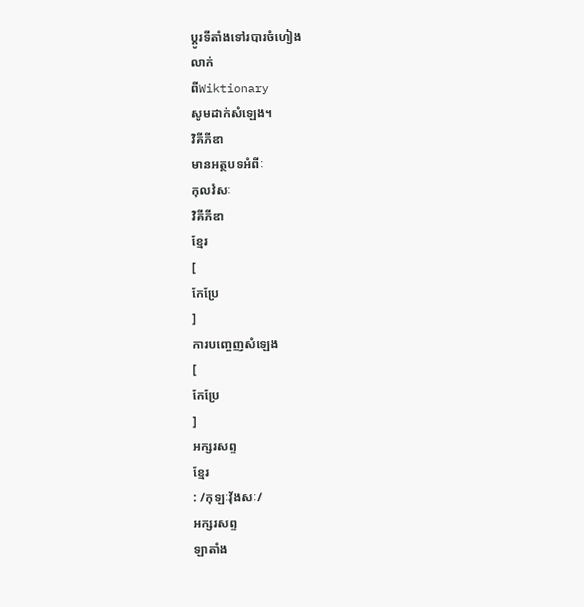ប្ដូរទីតាំងទៅរបារចំហៀង
លាក់
ពីWiktionary
សូមដាក់សំឡេង។
វិគីភីឌា
មានអត្ថបទអំពីៈ
កុលវំសៈ
វិគីភីឌា
ខ្មែរ
[
កែប្រែ
]
ការបញ្ចេញសំឡេង
[
កែប្រែ
]
អក្សរសព្ទ
ខ្មែរ
: /កុឡៈវ៉័ងសៈ/
អក្សរសព្ទ
ឡាតាំង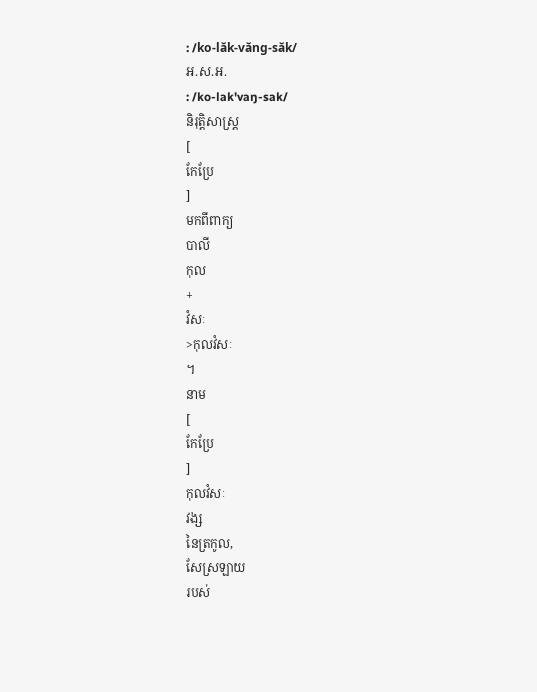: /ko-lăk-văng-săk/
អ.ស.អ.
: /ko-lak'vaŋ-sak/
និរុត្តិសាស្ត្រ
[
កែប្រែ
]
មកពីពាក្យ
បាលី
កុល
+
វំសៈ
>កុលវំសៈ
។
នាម
[
កែប្រែ
]
កុលវំសៈ
វង្ស
នៃត្រកូល,
សែស្រឡាយ
របស់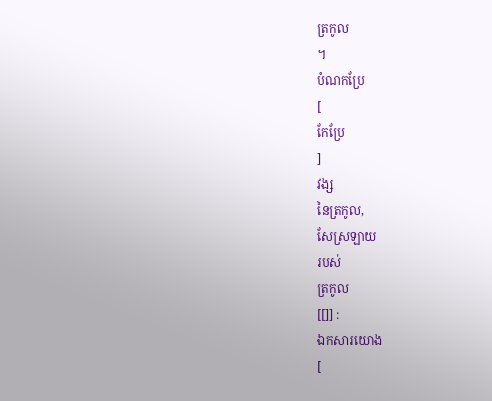ត្រកូល
។
បំណកប្រែ
[
កែប្រែ
]
វង្ស
នៃត្រកូល,
សែស្រឡាយ
របស់
ត្រកូល
[[]] :
ឯកសារយោង
[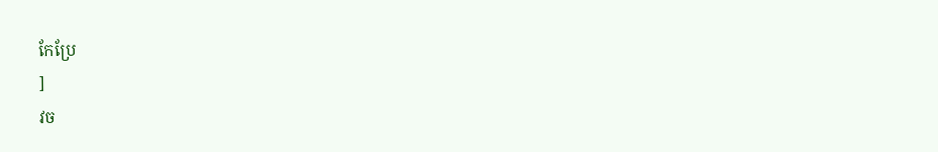កែប្រែ
]
វច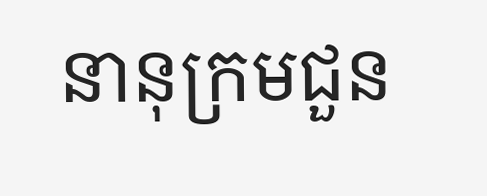នានុក្រមជួន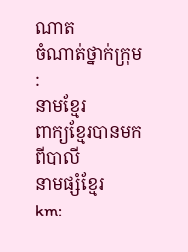ណាត
ចំណាត់ថ្នាក់ក្រុម
:
នាមខ្មែរ
ពាក្យខ្មែរបានមកពីបាលី
នាមផ្សំខ្មែរ
km: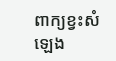ពាក្យខ្វះសំឡេង